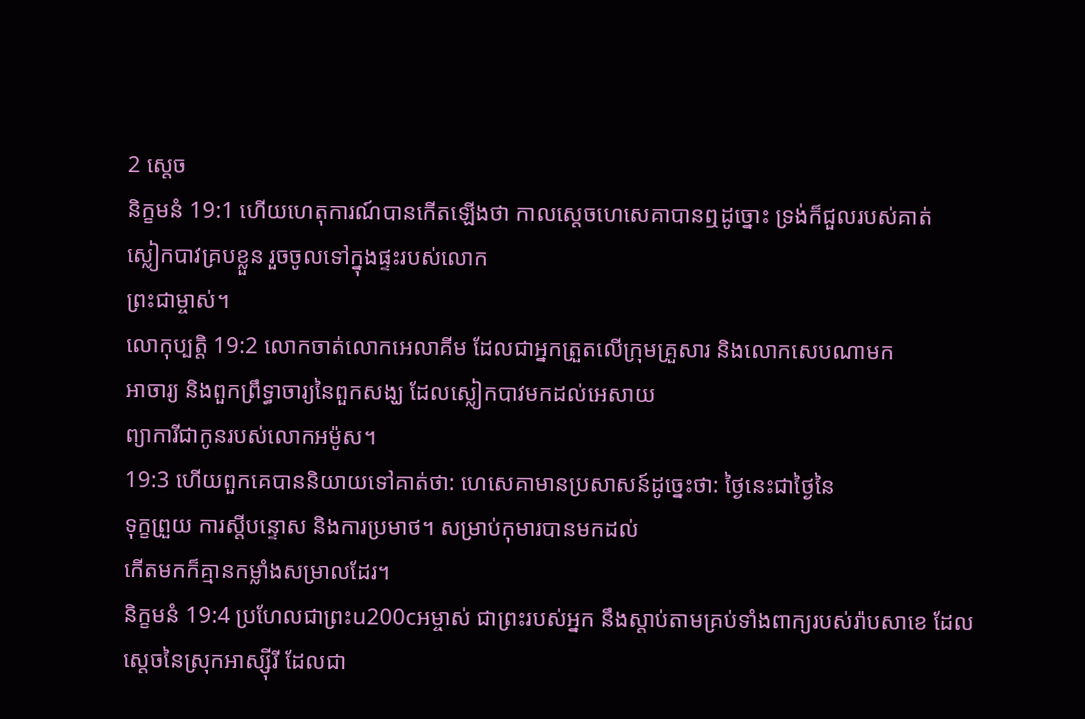2 ស្តេច
និក្ខមនំ 19:1 ហើយហេតុការណ៍បានកើតឡើងថា កាលស្តេចហេសេគាបានឮដូច្នោះ ទ្រង់ក៏ជួលរបស់គាត់
ស្លៀកបាវគ្របខ្លួន រួចចូលទៅក្នុងផ្ទះរបស់លោក
ព្រះជាម្ចាស់។
លោកុប្បត្តិ 19:2 លោកចាត់លោកអេលាគីម ដែលជាអ្នកត្រួតលើក្រុមគ្រួសារ និងលោកសេបណាមក
អាចារ្យ និងពួកព្រឹទ្ធាចារ្យនៃពួកសង្ឃ ដែលស្លៀកបាវមកដល់អេសាយ
ព្យាការីជាកូនរបស់លោកអម៉ូស។
19:3 ហើយពួកគេបាននិយាយទៅគាត់ថា: ហេសេគាមានប្រសាសន៍ដូច្នេះថា: ថ្ងៃនេះជាថ្ងៃនៃ
ទុក្ខព្រួយ ការស្តីបន្ទោស និងការប្រមាថ។ សម្រាប់កុមារបានមកដល់
កើតមកក៏គ្មានកម្លាំងសម្រាលដែរ។
និក្ខមនំ 19:4 ប្រហែលជាព្រះu200cអម្ចាស់ ជាព្រះរបស់អ្នក នឹងស្តាប់តាមគ្រប់ទាំងពាក្យរបស់រ៉ាបសាខេ ដែល
ស្តេចនៃស្រុកអាស្ស៊ីរី ដែលជា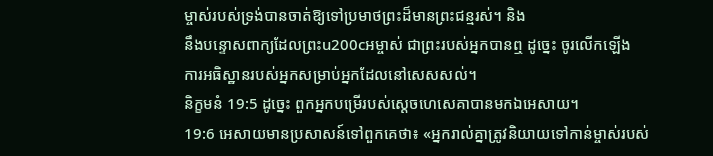ម្ចាស់របស់ទ្រង់បានចាត់ឱ្យទៅប្រមាថព្រះដ៏មានព្រះជន្មរស់។ និង
នឹងបន្ទោសពាក្យដែលព្រះu200cអម្ចាស់ ជាព្រះរបស់អ្នកបានឮ ដូច្នេះ ចូរលើកឡើង
ការអធិស្ឋានរបស់អ្នកសម្រាប់អ្នកដែលនៅសេសសល់។
និក្ខមនំ 19:5 ដូច្នេះ ពួកអ្នកបម្រើរបស់ស្តេចហេសេគាបានមកឯអេសាយ។
19:6 អេសាយមានប្រសាសន៍ទៅពួកគេថា៖ «អ្នករាល់គ្នាត្រូវនិយាយទៅកាន់ម្ចាស់របស់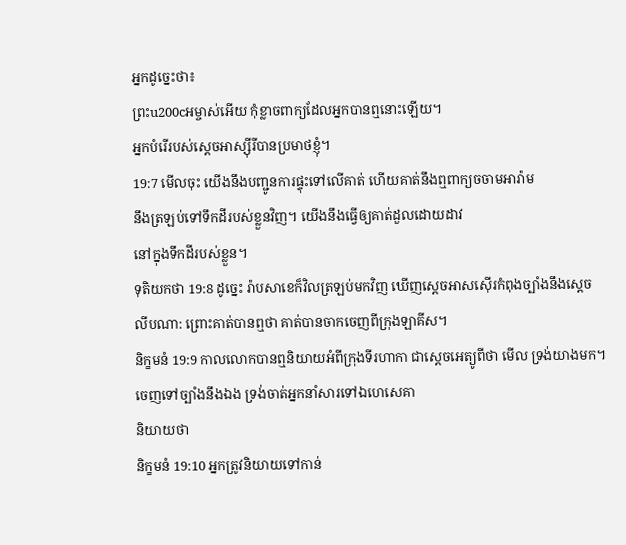អ្នកដូច្នេះថា៖
ព្រះu200cអម្ចាស់អើយ កុំខ្លាចពាក្យដែលអ្នកបានឮនោះឡើយ។
អ្នកបំរើរបស់ស្តេចអាស្ស៊ីរីបានប្រមាថខ្ញុំ។
19:7 មើលចុះ យើងនឹងបញ្ជូនការផ្ទុះទៅលើគាត់ ហើយគាត់នឹងឮពាក្យចចាមអារ៉ាម
នឹងត្រឡប់ទៅទឹកដីរបស់ខ្លួនវិញ។ យើងនឹងធ្វើឲ្យគាត់ដួលដោយដាវ
នៅក្នុងទឹកដីរបស់ខ្លួន។
ទុតិយកថា 19:8 ដូច្នេះ រ៉ាបសាខេក៏វិលត្រឡប់មកវិញ ឃើញស្តេចអាសស៊ើរកំពុងច្បាំងនឹងស្តេច
លីបណា: ព្រោះគាត់បានឮថា គាត់បានចាកចេញពីក្រុងឡាគីស។
និក្ខមនំ 19:9 កាលលោកបានឮនិយាយអំពីក្រុងទីរហាកា ជាស្តេចអេត្យូពីថា មើល ទ្រង់យាងមក។
ចេញទៅច្បាំងនឹងឯង ទ្រង់ចាត់អ្នកនាំសារទៅឯហេសេគា
និយាយថា
និក្ខមនំ 19:10 អ្នកត្រូវនិយាយទៅកាន់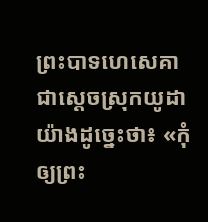ព្រះបាទហេសេគា ជាស្ដេចស្រុកយូដាយ៉ាងដូច្នេះថា៖ «កុំឲ្យព្រះ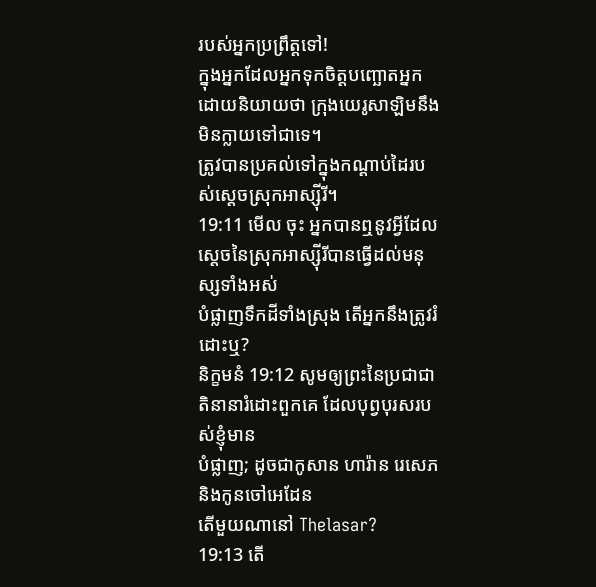របស់អ្នកប្រព្រឹត្តទៅ!
ក្នុងអ្នកដែលអ្នកទុកចិត្តបញ្ឆោតអ្នក ដោយនិយាយថា ក្រុងយេរូសាឡិមនឹងមិនក្លាយទៅជាទេ។
ត្រូវបានប្រគល់ទៅក្នុងកណ្ដាប់ដៃរបស់ស្ដេចស្រុកអាស្ស៊ីរី។
19:11 មើល ចុះ អ្នកបានឮនូវអ្វីដែលស្តេចនៃស្រុកអាស្ស៊ីរីបានធ្វើដល់មនុស្សទាំងអស់
បំផ្លាញទឹកដីទាំងស្រុង តើអ្នកនឹងត្រូវរំដោះឬ?
និក្ខមនំ 19:12 សូមឲ្យព្រះនៃប្រជាជាតិនានារំដោះពួកគេ ដែលបុព្វបុរសរបស់ខ្ញុំមាន
បំផ្លាញ; ដូចជាកូសាន ហារ៉ាន រេសេភ និងកូនចៅអេដែន
តើមួយណានៅ Thelasar?
19:13 តើ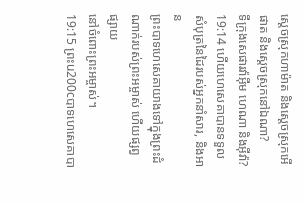ស្ដេចស្រុកហាម៉ាត និងស្ដេចស្រុកអើផាត និងស្ដេចស្រុកនៅឯណា?
ទីក្រុងសេផារវ៉ាអ៊ីម ហេណា និងអ៊ីវ៉ា?
19:14 ហើយហេសេគាបានទទួលសំបុត្រនៃដៃរបស់អ្នកនាំសារ, និងអាន
ព្រះបាទហេសេគាយាងទៅក្នុងព្រះដំណាក់របស់ព្រះអម្ចាស់ ហើយផ្សព្វផ្សាយ
នៅចំពោះព្រះអម្ចាស់។
19:15 ព្រះu200cបាទហេសេគាបា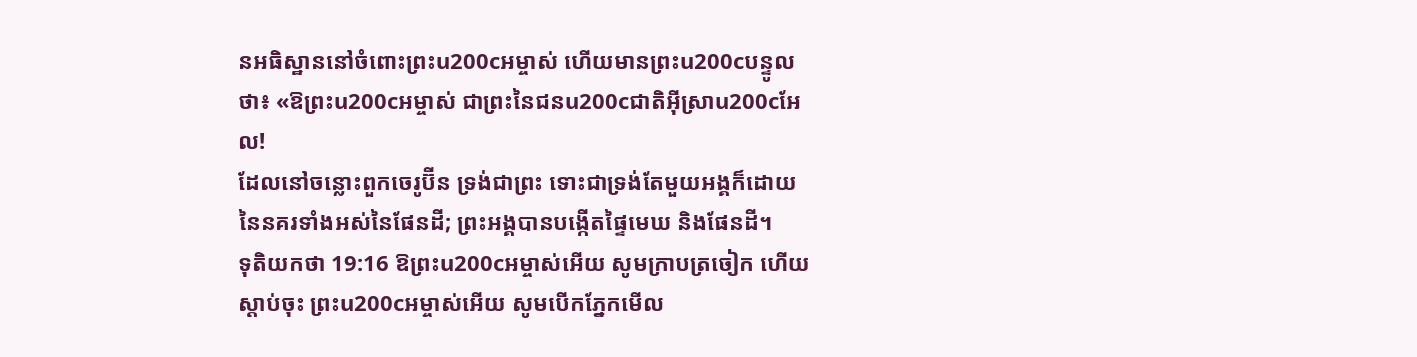នអធិស្ឋាននៅចំពោះព្រះu200cអម្ចាស់ ហើយមានព្រះu200cបន្ទូលថា៖ «ឱព្រះu200cអម្ចាស់ ជាព្រះនៃជនu200cជាតិអ៊ីស្រាu200cអែល!
ដែលនៅចន្លោះពួកចេរូប៊ីន ទ្រង់ជាព្រះ ទោះជាទ្រង់តែមួយអង្គក៏ដោយ
នៃនគរទាំងអស់នៃផែនដី; ព្រះអង្គបានបង្កើតផ្ទៃមេឃ និងផែនដី។
ទុតិយកថា 19:16 ឱព្រះu200cអម្ចាស់អើយ សូមក្រាបត្រចៀក ហើយស្តាប់ចុះ ព្រះu200cអម្ចាស់អើយ សូមបើកភ្នែកមើល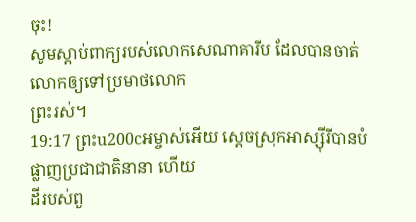ចុះ!
សូមស្ដាប់ពាក្យរបស់លោកសេណាគារីប ដែលបានចាត់លោកឲ្យទៅប្រមាថលោក
ព្រះរស់។
19:17 ព្រះu200cអម្ចាស់អើយ ស្ដេចស្រុកអាស្ស៊ីរីបានបំផ្លាញប្រជាជាតិនានា ហើយ
ដីរបស់ពួ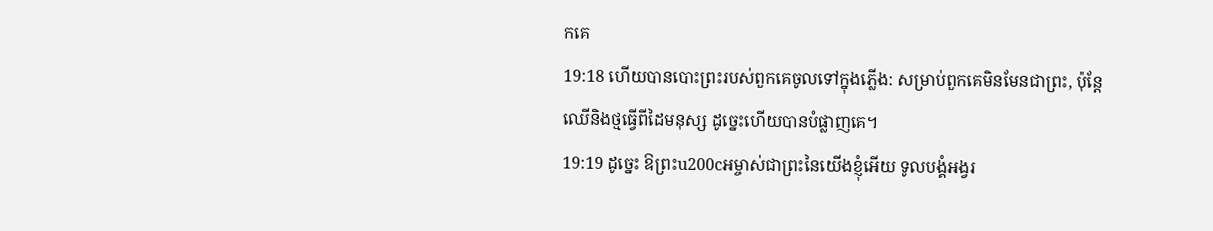កគេ
19:18 ហើយបានបោះព្រះរបស់ពួកគេចូលទៅក្នុងភ្លើង: សម្រាប់ពួកគេមិនមែនជាព្រះ, ប៉ុន្តែ
ឈើនិងថ្មធ្វើពីដៃមនុស្ស ដូច្នេះហើយបានបំផ្លាញគេ។
19:19 ដូច្នេះ ឱព្រះu200cអម្ចាស់ជាព្រះនៃយើងខ្ញុំអើយ ទូលបង្គំអង្វរ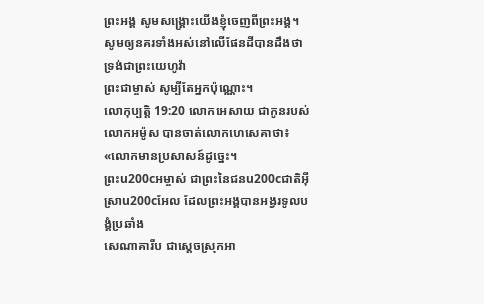ព្រះអង្គ សូមសង្គ្រោះយើងខ្ញុំចេញពីព្រះអង្គ។
សូមឲ្យនគរទាំងអស់នៅលើផែនដីបានដឹងថា ទ្រង់ជាព្រះយេហូវ៉ា
ព្រះជាម្ចាស់ សូម្បីតែអ្នកប៉ុណ្ណោះ។
លោកុប្បត្តិ 19:20 លោកអេសាយ ជាកូនរបស់លោកអម៉ូស បានចាត់លោកហេសេគាថា៖ «លោកមានប្រសាសន៍ដូច្នេះ។
ព្រះu200cអម្ចាស់ ជាព្រះនៃជនu200cជាតិអ៊ីស្រាu200cអែល ដែលព្រះអង្គបានអង្វរទូលបង្គំប្រឆាំង
សេណាគារីប ជាស្ដេចស្រុកអា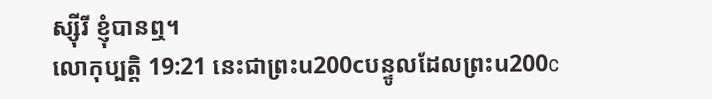ស្ស៊ីរី ខ្ញុំបានឮ។
លោកុប្បត្តិ 19:21 នេះជាព្រះu200cបន្ទូលដែលព្រះu200c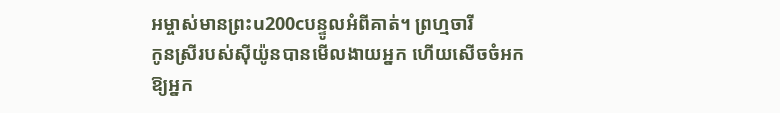អម្ចាស់មានព្រះu200cបន្ទូលអំពីគាត់។ ព្រហ្មចារី
កូនស្រីរបស់ស៊ីយ៉ូនបានមើលងាយអ្នក ហើយសើចចំអកឱ្យអ្នក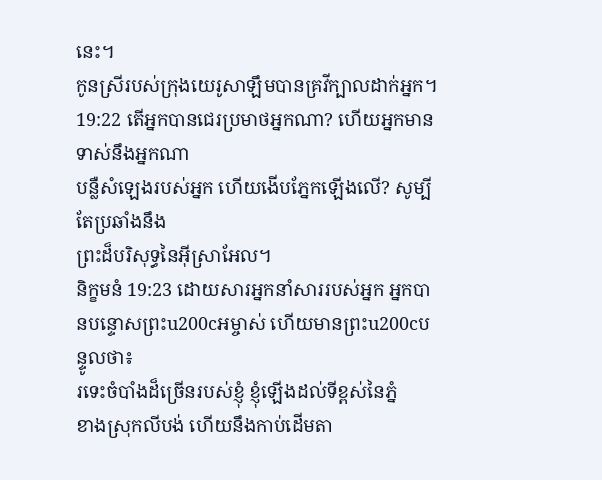នេះ។
កូនស្រីរបស់ក្រុងយេរូសាឡឹមបានគ្រវីក្បាលដាក់អ្នក។
19:22 តើអ្នកបានជេរប្រមាថអ្នកណា? ហើយអ្នកមានទាស់នឹងអ្នកណា
បន្លឺសំឡេងរបស់អ្នក ហើយងើបភ្នែកឡើងលើ? សូម្បីតែប្រឆាំងនឹង
ព្រះដ៏បរិសុទ្ធនៃអ៊ីស្រាអែល។
និក្ខមនំ 19:23 ដោយសារអ្នកនាំសាររបស់អ្នក អ្នកបានបន្ទោសព្រះu200cអម្ចាស់ ហើយមានព្រះu200cបន្ទូលថា៖
រទេះចំបាំងដ៏ច្រើនរបស់ខ្ញុំ ខ្ញុំឡើងដល់ទីខ្ពស់នៃភ្នំ
ខាងស្រុកលីបង់ ហើយនឹងកាប់ដើមតា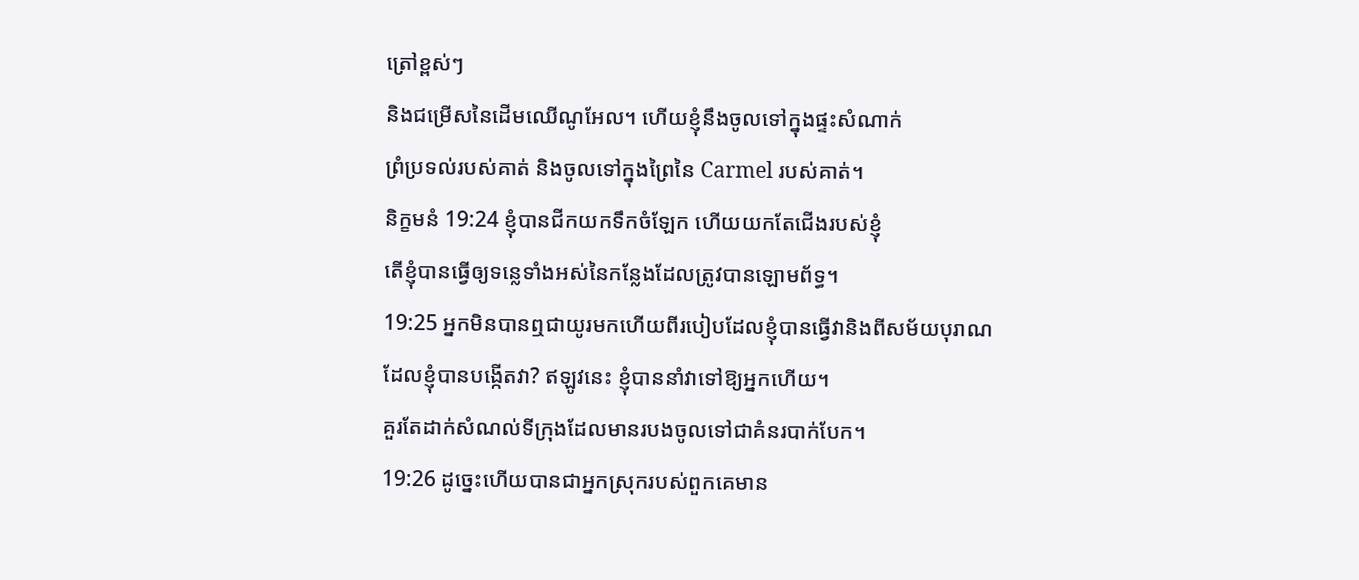ត្រៅខ្ពស់ៗ
និងជម្រើសនៃដើមឈើណូអែល។ ហើយខ្ញុំនឹងចូលទៅក្នុងផ្ទះសំណាក់
ព្រំប្រទល់របស់គាត់ និងចូលទៅក្នុងព្រៃនៃ Carmel របស់គាត់។
និក្ខមនំ 19:24 ខ្ញុំបានជីកយកទឹកចំឡែក ហើយយកតែជើងរបស់ខ្ញុំ
តើខ្ញុំបានធ្វើឲ្យទន្លេទាំងអស់នៃកន្លែងដែលត្រូវបានឡោមព័ទ្ធ។
19:25 អ្នកមិនបានឮជាយូរមកហើយពីរបៀបដែលខ្ញុំបានធ្វើវានិងពីសម័យបុរាណ
ដែលខ្ញុំបានបង្កើតវា? ឥឡូវនេះ ខ្ញុំបាននាំវាទៅឱ្យអ្នកហើយ។
គួរតែដាក់សំណល់ទីក្រុងដែលមានរបងចូលទៅជាគំនរបាក់បែក។
19:26 ដូច្នេះហើយបានជាអ្នកស្រុករបស់ពួកគេមាន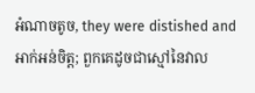អំណាចតូច, they were distished and
អាក់អន់ចិត្ត; ពួកគេដូចជាស្មៅនៃវាល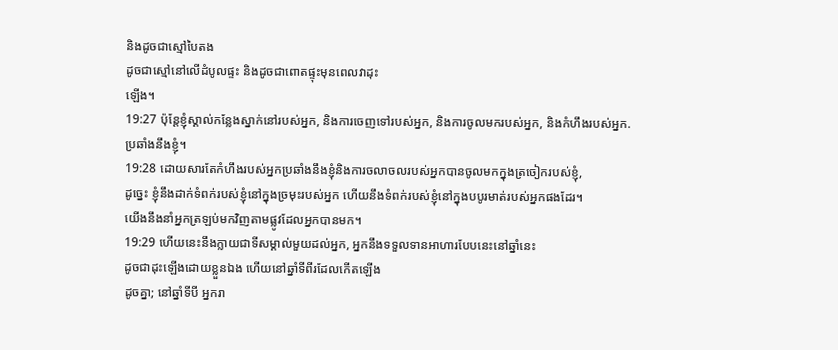និងដូចជាស្មៅបៃតង
ដូចជាស្មៅនៅលើដំបូលផ្ទះ និងដូចជាពោតផ្ទុះមុនពេលវាដុះ
ឡើង។
19:27 ប៉ុន្តែខ្ញុំស្គាល់កន្លែងស្នាក់នៅរបស់អ្នក, និងការចេញទៅរបស់អ្នក, និងការចូលមករបស់អ្នក, និងកំហឹងរបស់អ្នក.
ប្រឆាំងនឹងខ្ញុំ។
19:28 ដោយសារតែកំហឹងរបស់អ្នកប្រឆាំងនឹងខ្ញុំនិងការចលាចលរបស់អ្នកបានចូលមកក្នុងត្រចៀករបស់ខ្ញុំ,
ដូច្នេះ ខ្ញុំនឹងដាក់ទំពក់របស់ខ្ញុំនៅក្នុងច្រមុះរបស់អ្នក ហើយនឹងទំពក់របស់ខ្ញុំនៅក្នុងបបូរមាត់របស់អ្នកផងដែរ។
យើងនឹងនាំអ្នកត្រឡប់មកវិញតាមផ្លូវដែលអ្នកបានមក។
19:29 ហើយនេះនឹងក្លាយជាទីសម្គាល់មួយដល់អ្នក, អ្នកនឹងទទួលទានអាហារបែបនេះនៅឆ្នាំនេះ
ដូចជាដុះឡើងដោយខ្លួនឯង ហើយនៅឆ្នាំទីពីរដែលកើតឡើង
ដូចគ្នា; នៅឆ្នាំទីបី អ្នករា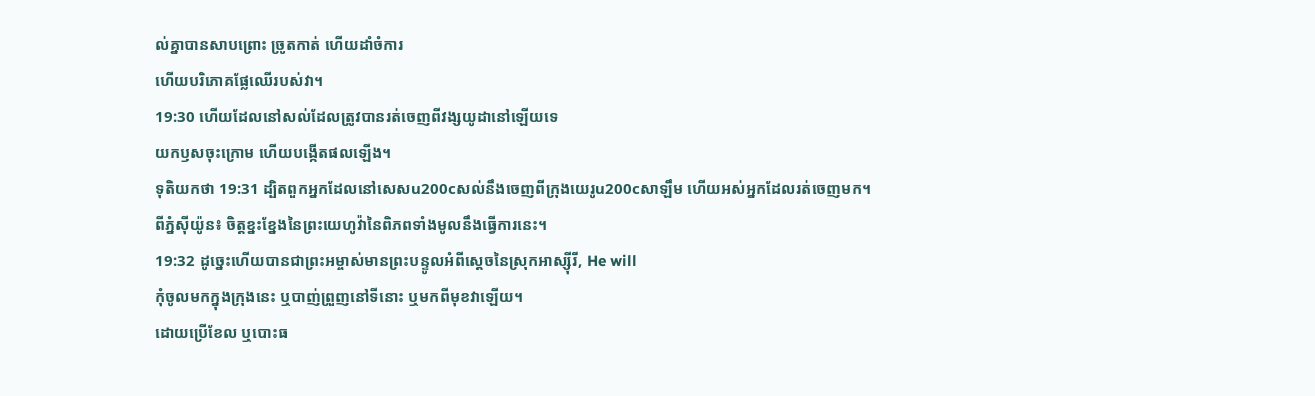ល់គ្នាបានសាបព្រោះ ច្រូតកាត់ ហើយដាំចំការ
ហើយបរិភោគផ្លែឈើរបស់វា។
19:30 ហើយដែលនៅសល់ដែលត្រូវបានរត់ចេញពីវង្សយូដានៅឡើយទេ
យកឫសចុះក្រោម ហើយបង្កើតផលឡើង។
ទុតិយកថា 19:31 ដ្បិតពួកអ្នកដែលនៅសេសu200cសល់នឹងចេញពីក្រុងយេរូu200cសាឡឹម ហើយអស់អ្នកដែលរត់ចេញមក។
ពីភ្នំស៊ីយ៉ូន៖ ចិត្តខ្នះខ្នែងនៃព្រះយេហូវ៉ានៃពិភពទាំងមូលនឹងធ្វើការនេះ។
19:32 ដូច្នេះហើយបានជាព្រះអម្ចាស់មានព្រះបន្ទូលអំពីស្ដេចនៃស្រុកអាស្ស៊ីរី, He will
កុំចូលមកក្នុងក្រុងនេះ ឬបាញ់ព្រួញនៅទីនោះ ឬមកពីមុខវាឡើយ។
ដោយប្រើខែល ឬបោះធ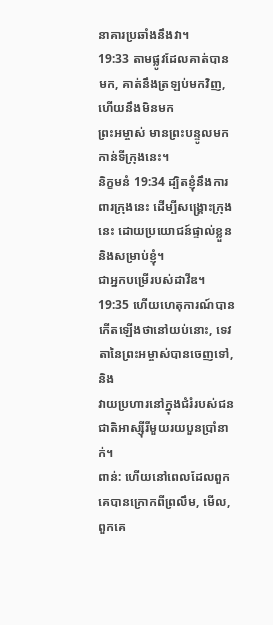នាគារប្រឆាំងនឹងវា។
19:33 តាមផ្លូវដែលគាត់បានមក, គាត់នឹងត្រឡប់មកវិញ, ហើយនឹងមិនមក
ព្រះអម្ចាស់ មានព្រះបន្ទូលមកកាន់ទីក្រុងនេះ។
និក្ខមនំ 19:34 ដ្បិតខ្ញុំនឹងការពារក្រុងនេះ ដើម្បីសង្គ្រោះក្រុងនេះ ដោយប្រយោជន៍ផ្ទាល់ខ្លួន និងសម្រាប់ខ្ញុំ។
ជាអ្នកបម្រើរបស់ដាវីឌ។
19:35 ហើយហេតុការណ៍បានកើតឡើងថានៅយប់នោះ, ទេវតានៃព្រះអម្ចាស់បានចេញទៅ, និង
វាយប្រហារនៅក្នុងជំរំរបស់ជនជាតិអាស្ស៊ីរីមួយរយបួនប្រាំនាក់។
ពាន់: ហើយនៅពេលដែលពួកគេបានក្រោកពីព្រលឹម, មើល, ពួកគេ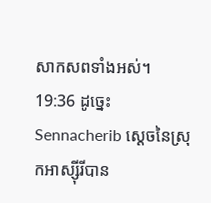សាកសពទាំងអស់។
19:36 ដូច្នេះ Sennacherib ស្ដេចនៃស្រុកអាស្ស៊ីរីបាន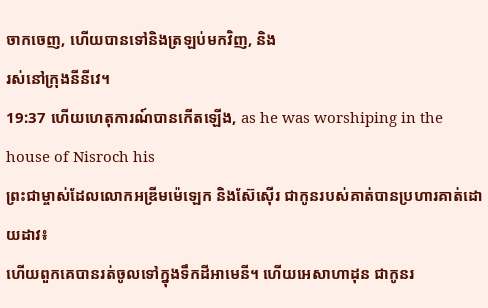ចាកចេញ, ហើយបានទៅនិងត្រឡប់មកវិញ, និង
រស់នៅក្រុងនីនីវេ។
19:37 ហើយហេតុការណ៍បានកើតឡើង, as he was worshiping in the house of Nisroch his
ព្រះជាម្ចាស់ដែលលោកអឌ្រីមម៉េឡេក និងស៊ែស៊ើរ ជាកូនរបស់គាត់បានប្រហារគាត់ដោយដាវ៖
ហើយពួកគេបានរត់ចូលទៅក្នុងទឹកដីអាមេនី។ ហើយអេសាហាដុន ជាកូនរ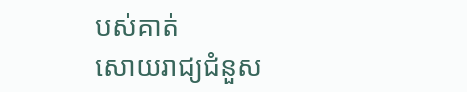បស់គាត់
សោយរាជ្យជំនួស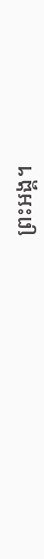ព្រះអង្គ។